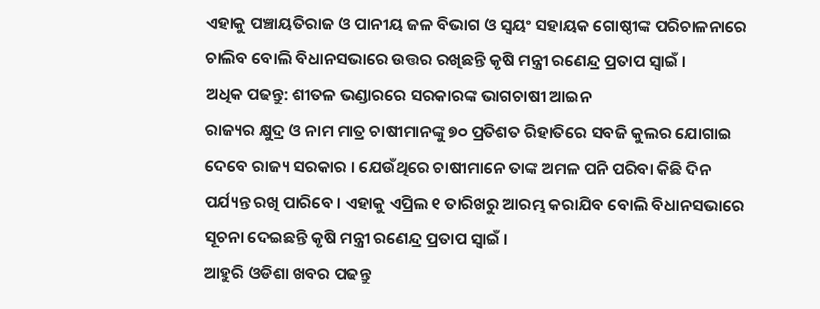ଏହାକୁ ପଞ୍ଚାୟତିରାଜ ଓ ପାନୀୟ ଜଳ ବିଭାଗ ଓ ସ୍ୱୟଂ ସହାୟକ ଗୋଷ୍ଠୀଙ୍କ ପରିଚାଳନାରେ ଚାଲିବ ବୋଲି ବିଧାନସଭାରେ ଉତ୍ତର ରଖିଛନ୍ତି କୃଷି ମନ୍ତ୍ରୀ ରଣେନ୍ଦ୍ର ପ୍ରତାପ ସ୍ୱାଇଁ ।
ଅଧିକ ପଢନ୍ତୁ: ଶୀତଳ ଭଣ୍ଡାରରେ ସରକାରଙ୍କ ଭାଗଚାଷୀ ଆଇନ
ରାଜ୍ୟର କ୍ଷୁଦ୍ର ଓ ନାମ ମାତ୍ର ଚାଷୀମାନଙ୍କୁ ୭୦ ପ୍ରତିଶତ ରିହାତିରେ ସବଜି କୁଲର ଯୋଗାଇ ଦେବେ ରାଜ୍ୟ ସରକାର । ଯେଉଁଥିରେ ଚାଷୀମାନେ ତାଙ୍କ ଅମଳ ପନି ପରିବା କିଛି ଦିନ ପର୍ଯ୍ୟନ୍ତ ରଖି ପାରିବେ । ଏହାକୁ ଏପ୍ରିଲ ୧ ତାରିଖରୁ ଆରମ୍ଭ କରାଯିବ ବୋଲି ବିଧାନସଭାରେ ସୂଚନା ଦେଇଛନ୍ତି କୃଷି ମନ୍ତ୍ରୀ ରଣେନ୍ଦ୍ର ପ୍ରତାପ ସ୍ୱାଇଁ ।
ଆହୁରି ଓଡିଶା ଖବର ପଢନ୍ତୁ